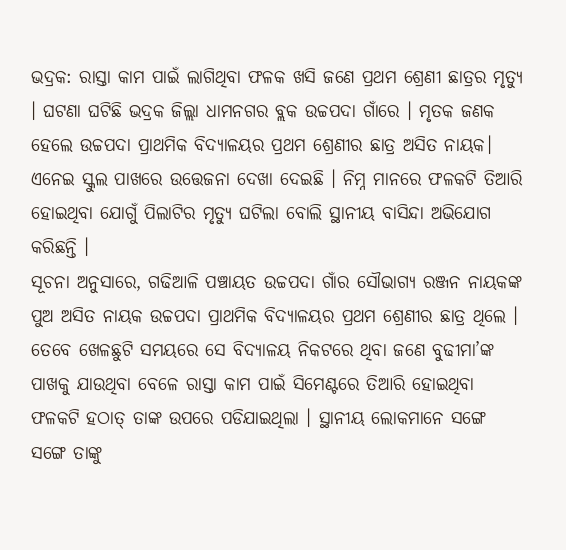ଭଦ୍ରକ: ରାସ୍ତା କାମ ପାଇଁ ଲାଗିଥିବା ଫଳକ ଖସି ଜଣେ ପ୍ରଥମ ଶ୍ରେଣୀ ଛାତ୍ରର ମୃତ୍ୟୁ । ଘଟଣା ଘଟିଛି ଭଦ୍ରକ ଜିଲ୍ଲା ଧାମନଗର ବ୍ଲକ ଉଚ୍ଚପଦା ଗାଁରେ । ମୃତକ ଜଣକ ହେଲେ ଉଚ୍ଚପଦା ପ୍ରାଥମିକ ବିଦ୍ୟାଳୟର ପ୍ରଥମ ଶ୍ରେଣୀର ଛାତ୍ର ଅସିତ ନାୟକ। ଏନେଇ ସ୍କୁଲ ପାଖରେ ଉତ୍ତେଜନା ଦେଖା ଦେଇଛି । ନିମ୍ନ ମାନରେ ଫଳକଟି ତିଆରି ହୋଇଥିବା ଯୋଗୁଁ ପିଲାଟିର ମୃତ୍ୟୁ ଘଟିଲା ବୋଲି ସ୍ଥାନୀୟ ବାସିନ୍ଦା ଅଭିଯୋଗ କରିଛନ୍ତି ।
ସୂଚନା ଅନୁସାରେ, ଗଢିଆଳି ପଞ୍ଚାୟତ ଉଚ୍ଚପଦା ଗାଁର ସୌଭାଗ୍ୟ ରଞ୍ଜନ ନାୟକଙ୍କ ପୁଅ ଅସିତ ନାୟକ ଉଚ୍ଚପଦା ପ୍ରାଥମିକ ବିଦ୍ୟାଳୟର ପ୍ରଥମ ଶ୍ରେଣୀର ଛାତ୍ର ଥିଲେ । ତେବେ ଖେଳଛୁଟି ସମୟରେ ସେ ବିଦ୍ୟାଳୟ ନିକଟରେ ଥିବା ଜଣେ ବୁଢୀମା’ଙ୍କ ପାଖକୁ ଯାଉଥିବା ବେଳେ ରାସ୍ତା କାମ ପାଇଁ ସିମେଣ୍ଟରେ ତିଆରି ହୋଇଥିବା ଫଳକଟି ହଠାତ୍ ତାଙ୍କ ଉପରେ ପଡିଯାଇଥିଲା । ସ୍ଥାନୀୟ ଲୋକମାନେ ସଙ୍ଗେ ସଙ୍ଗେ ତାଙ୍କୁ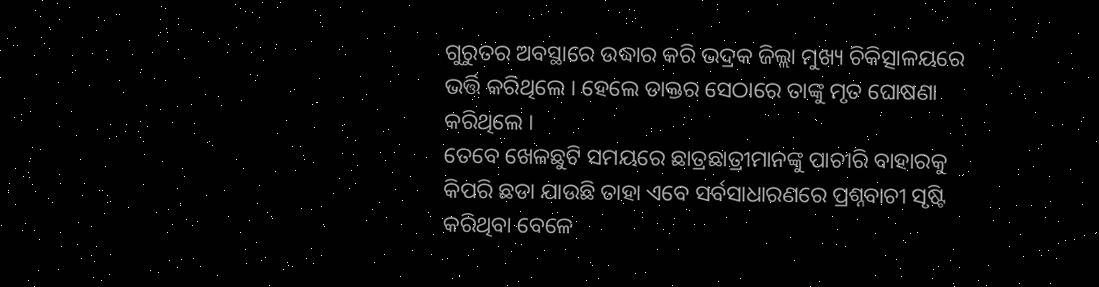ଗୁରୁତର ଅବସ୍ଥାରେ ଉଦ୍ଧାର କରି ଭଦ୍ରକ ଜିଲ୍ଲା ମୁଖ୍ୟ ଚିକିତ୍ସାଳୟରେ ଭର୍ତ୍ତି କରିଥିଲେ । ହେଲେ ଡାକ୍ତର ସେଠାରେ ତାଙ୍କୁ ମୃତ ଘୋଷଣା କରିଥିଲେ ।
ତେବେ ଖେଳଛୁଟି ସମୟରେ ଛାତ୍ରଛାତ୍ରୀମାନଙ୍କୁ ପାଚୀରି ବାହାରକୁ କିପରି ଛଡା ଯାଉଛି ତାହା ଏବେ ସର୍ବସାଧାରଣରେ ପ୍ରଶ୍ନବାଚୀ ସୃଷ୍ଟି କରିଥିବା ବେଳେ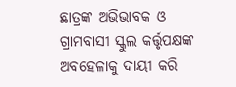ଛାତ୍ରଙ୍କ ଅଭିଭାବକ ଓ ଗ୍ରାମବାସୀ ସ୍କୁଲ କର୍ତ୍ତୃପକ୍ଷଙ୍କ ଅବହେଳାକୁ ଦାୟୀ କରି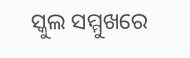ସ୍କୁଲ ସମ୍ମୁଖରେ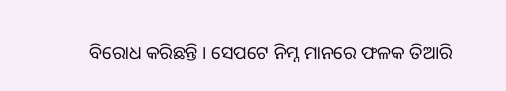ବିରୋଧ କରିଛନ୍ତି । ସେପଟେ ନିମ୍ନ ମାନରେ ଫଳକ ତିଆରି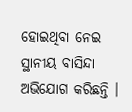ହୋଇଥିବା ନେଇ ସ୍ଥାନୀୟ ବାସିନ୍ଦା ଅଭିଯୋଗ କରିଛନ୍ତି ।